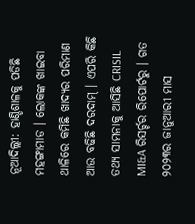ନୂଆଦିଲ୍ଲୀ: ହାଣ୍ଡିଶାଳକୁ ପଡିଛି ମହଙ୍ଗାମାଡ । ଲୋକଙ୍କ ଖାଇବା ଥାଳିରେ କମିଛି ଖାଦ୍ୟର ପରିମାଣ ଆଉ ବଢିଛି ଦରଦାମ୍ । ଏପରି କିଛି ତଥ୍ୟ ସାମନାକୁ ଆସିଛି CRISIL MI&A ରିସର୍ଚ୍ଚର ରିପୋର୍ଟରୁ । ଗତ ୨୦୨୩ର ଜାନୁଆରୀ ମାସ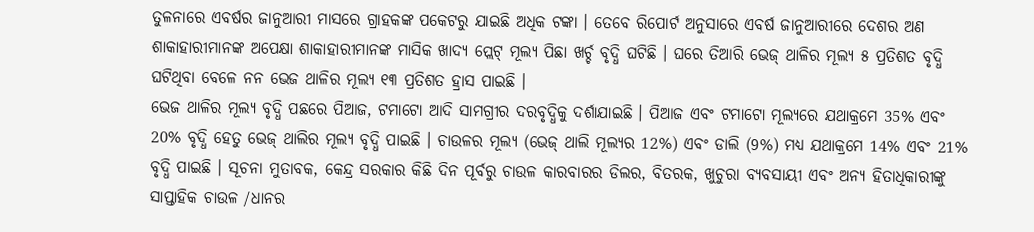ତୁଳନାରେ ଏବର୍ଷର ଜାନୁଆରୀ ମାସରେ ଗ୍ରାହକଙ୍କ ପକେଟରୁ ଯାଇଛି ଅଧିକ ଟଙ୍କା । ତେବେ ରିପୋର୍ଟ ଅନୁସାରେ ଏବର୍ଷ ଜାନୁଆରୀରେ ଦେଶର ଅଣ ଶାକାହାରୀମାନଙ୍କ ଅପେକ୍ଷା ଶାକାହାରୀମାନଙ୍କ ମାସିକ ଖାଦ୍ୟ ପ୍ଲେଟ୍ ମୂଲ୍ୟ ପିଛା ଖର୍ଚ୍ଚ ବୃଦ୍ଧି ଘଟିଛି । ଘରେ ତିଆରି ଭେଜ୍ ଥାଳିର ମୂଲ୍ୟ ୫ ପ୍ରତିଶତ ବୃଦ୍ଧି ଘଟିଥିବା ବେଳେ ନନ ଭେଜ ଥାଳିର ମୂଲ୍ୟ ୧୩ ପ୍ରତିଶତ ହ୍ରାସ ପାଇଛି ।
ଭେଜ ଥାଳିର ମୂଲ୍ୟ ବୃଦ୍ଧି ପଛରେ ପିଆଜ, ଟମାଟୋ ଆଦି ସାମଗ୍ରୀର ଦରବୃଦ୍ଧିକୁ ଦର୍ଶାଯାଇଛି । ପିଆଜ ଏବଂ ଟମାଟୋ ମୂଲ୍ୟରେ ଯଥାକ୍ରମେ 35% ଏବଂ 20% ବୃଦ୍ଧି ହେତୁ ଭେଜ୍ ଥାଲିର ମୂଲ୍ୟ ବୃଦ୍ଧି ପାଇଛି । ଚାଉଳର ମୂଲ୍ୟ (ଭେଜ୍ ଥାଲି ମୂଲ୍ୟର 12%) ଏବଂ ଡାଲି (9%) ମଧ୍ୟ ଯଥାକ୍ରମେ 14% ଏବଂ 21% ବୃଦ୍ଧି ପାଇଛି । ସୂଚନା ମୁତାବକ, କେନ୍ଦ୍ର ସରକାର କିଛି ଦିନ ପୂର୍ବରୁ ଚାଉଳ କାରବାରର ଡିଲର, ବିତରକ, ଖୁଚୁରା ବ୍ୟବସାୟୀ ଏବଂ ଅନ୍ୟ ହିତାଧିକାରୀଙ୍କୁ ସାପ୍ତାହିକ ଚାଉଳ /ଧାନର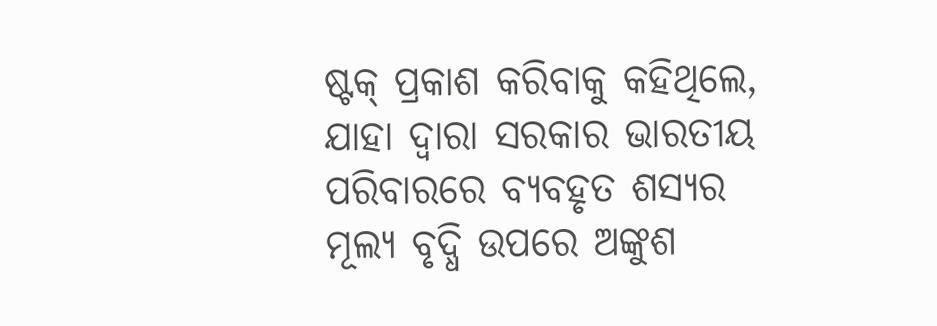ଷ୍ଟକ୍ ପ୍ରକାଶ କରିବାକୁ କହିଥିଲେ, ଯାହା ଦ୍ବାରା ସରକାର ଭାରତୀୟ ପରିବାରରେ ବ୍ୟବହୃତ ଶସ୍ୟର ମୂଲ୍ୟ ବୃଦ୍ଧି ଉପରେ ଅଙ୍କୁଶ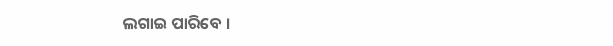ଲଗାଇ ପାରିବେ ।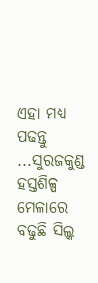ଏହା ମଧ୍ୟ ପଢନ୍ତୁ ...ସୁରଜକୁଣ୍ଡ ହସ୍ତଶିଳ୍ପ ମେଳାରେ ବଢୁଛି ସିଲ୍କ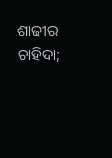ଶାଢୀର ଚାହିଦା;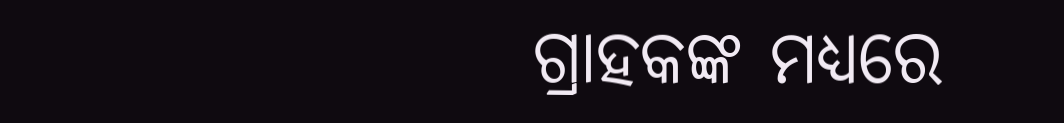ଗ୍ରାହକଙ୍କ ମଧ୍ୟରେ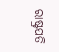ରାଷ୍ଟ୍ରପତି